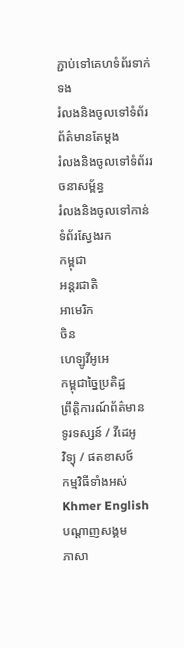ភ្ជាប់ទៅគេហទំព័រទាក់ទង
រំលងនិងចូលទៅទំព័រព័ត៌មានតែម្តង
រំលងនិងចូលទៅទំព័ររចនាសម្ព័ន្ធ
រំលងនិងចូលទៅកាន់ទំព័រស្វែងរក
កម្ពុជា
អន្តរជាតិ
អាមេរិក
ចិន
ហេឡូវីអូអេ
កម្ពុជាច្នៃប្រតិដ្ឋ
ព្រឹត្តិការណ៍ព័ត៌មាន
ទូរទស្សន៍ / វីដេអូ
វិទ្យុ / ផតខាសថ៍
កម្មវិធីទាំងអស់
Khmer English
បណ្តាញសង្គម
ភាសា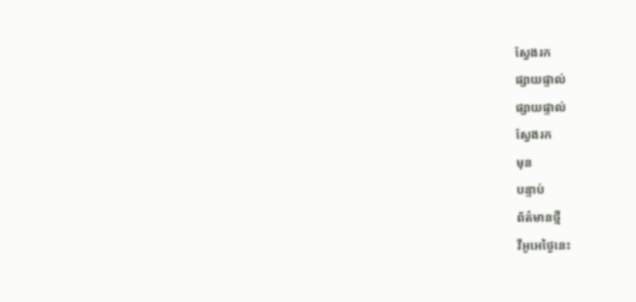ស្វែងរក
ផ្សាយផ្ទាល់
ផ្សាយផ្ទាល់
ស្វែងរក
មុន
បន្ទាប់
ព័ត៌មានថ្មី
វីអូអេថ្ងៃនេះ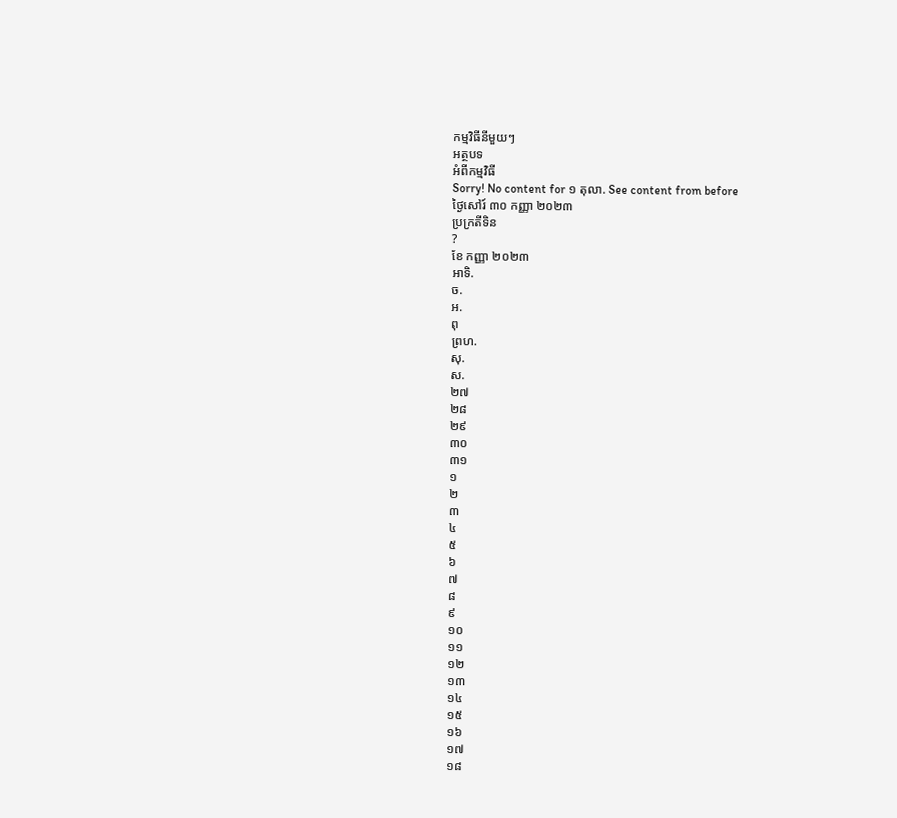កម្មវិធីនីមួយៗ
អត្ថបទ
អំពីកម្មវិធី
Sorry! No content for ១ តុលា. See content from before
ថ្ងៃសៅរ៍ ៣០ កញ្ញា ២០២៣
ប្រក្រតីទិន
?
ខែ កញ្ញា ២០២៣
អាទិ.
ច.
អ.
ពុ
ព្រហ.
សុ.
ស.
២៧
២៨
២៩
៣០
៣១
១
២
៣
៤
៥
៦
៧
៨
៩
១០
១១
១២
១៣
១៤
១៥
១៦
១៧
១៨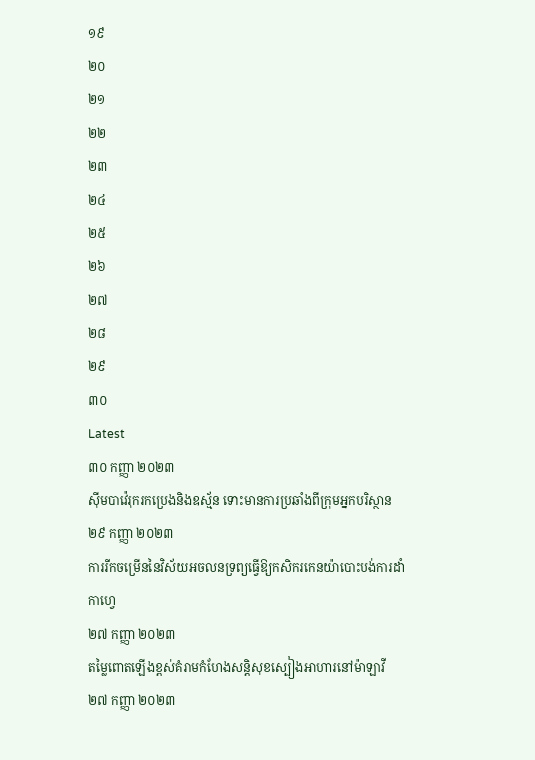១៩
២០
២១
២២
២៣
២៤
២៥
២៦
២៧
២៨
២៩
៣០
Latest
៣០ កញ្ញា ២០២៣
ស៊ីមបាវ៉េរុករកប្រេងនិងឧស្ម័ន ទោះមានការប្រឆាំងពីក្រុមអ្នកបរិស្ថាន
២៩ កញ្ញា ២០២៣
ការរីកចម្រើននៃវិស័យអចលនទ្រព្យធ្វើឱ្យកសិករកេនយ៉ាបោះបង់ការដាំកាហ្វេ
២៧ កញ្ញា ២០២៣
តម្លៃពោតឡើងខ្ពស់គំរាមកំហែងសន្តិសុខស្បៀងអាហារនៅម៉ាឡាវី
២៧ កញ្ញា ២០២៣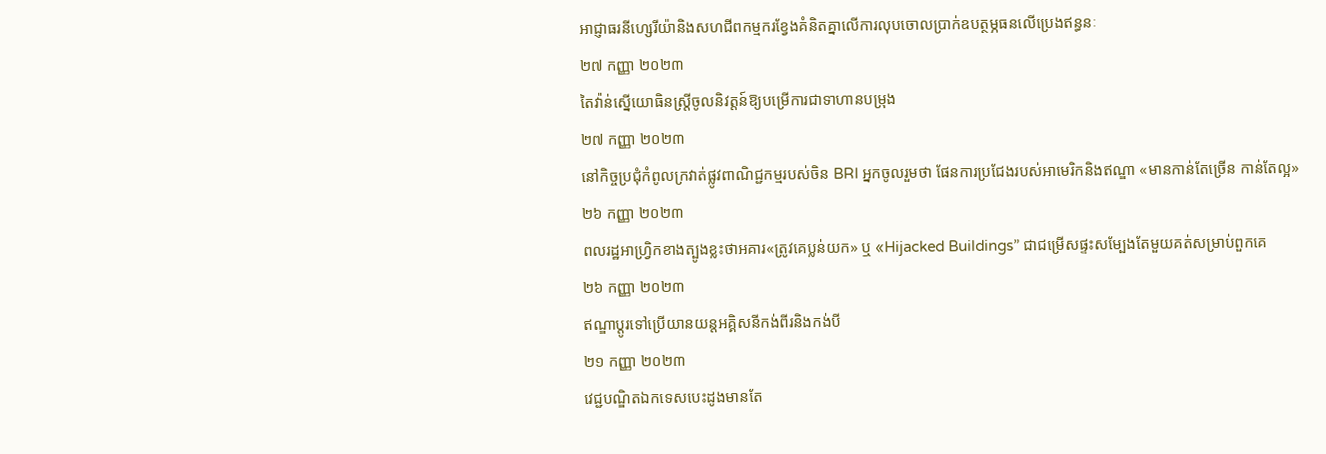អាជ្ញាធរនីហ្សេរីយ៉ានិងសហជីពកម្មករខ្វែងគំនិតគ្នាលើការលុបចោលប្រាក់ឧបត្ថម្ភធនលើប្រេងឥន្ធនៈ
២៧ កញ្ញា ២០២៣
តៃវ៉ាន់ស្នើយោធិនស្រ្តីចូលនិវត្តន៍ឱ្យបម្រើការជាទាហានបម្រុង
២៧ កញ្ញា ២០២៣
នៅកិច្ចប្រជុំកំពូលក្រវាត់ផ្លូវពាណិជ្ជកម្មរបស់ចិន BRI អ្នកចូលរួមថា ផែនការប្រជែងរបស់អាមេរិកនិងឥណ្ឌា «មានកាន់តែច្រើន កាន់តែល្អ»
២៦ កញ្ញា ២០២៣
ពលរដ្ឋអាហ្វ្រិកខាងត្បូងខ្លះថាអគារ«ត្រូវគេប្លន់យក» ឬ «Hijacked Buildings” ជាជម្រើសផ្ទះសម្បែងតែមួយគត់សម្រាប់ពួកគេ
២៦ កញ្ញា ២០២៣
ឥណ្ឌាប្ដូរទៅប្រើយានយន្តអគ្គិសនីកង់ពីរនិងកង់បី
២១ កញ្ញា ២០២៣
វេជ្ជបណ្ឌិតឯកទេសបេះដូងមានតែ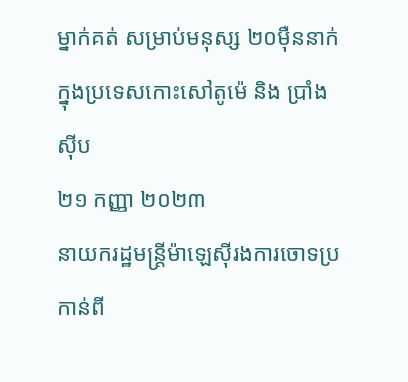ម្នាក់គត់ សម្រាប់មនុស្ស ២០ម៉ឺននាក់ក្នុងប្រទេសកោះសៅតូម៉េ និង ប្រាំងស៊ីប
២១ កញ្ញា ២០២៣
នាយករដ្ឋមន្ត្រីម៉ាឡេស៊ីរងការចោទប្រកាន់ពី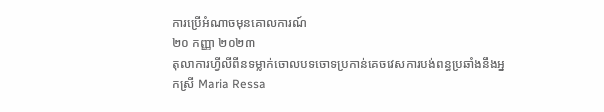ការប្រើអំណាចមុនគោលការណ៍
២០ កញ្ញា ២០២៣
តុលាការហ្វីលីពីនទម្លាក់ចោលបទចោទប្រកាន់គេចវេសការបង់ពន្ធប្រឆាំងនឹងអ្នកស្រី Maria Ressa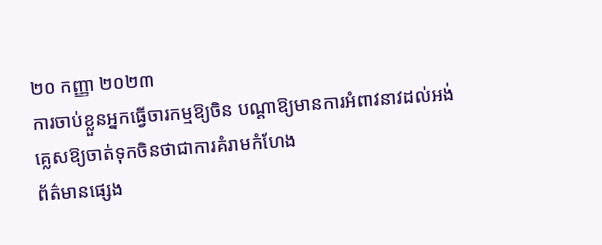២០ កញ្ញា ២០២៣
ការចាប់ខ្លួនអ្នកធ្វើចារកម្មឱ្យចិន បណ្តាឱ្យមានការអំពាវនាវដល់អង់គ្លេសឱ្យចាត់ទុកចិនថាជាការគំរាមកំហែង
ព័ត៌មានផ្សេង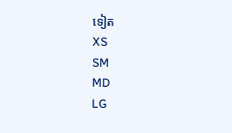ទៀត
XS
SM
MD
LG